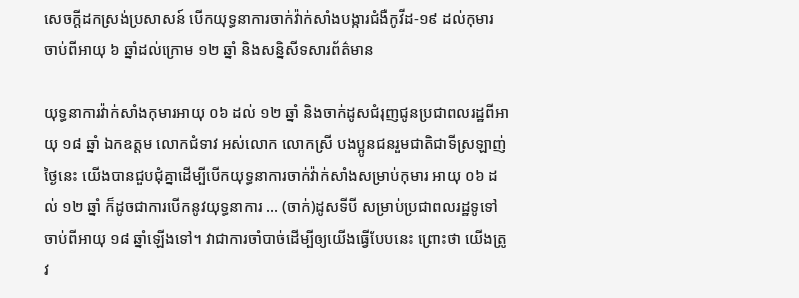សេចក្តីដកស្រង់ប្រសាសន៍ បើកយុទ្ធនាការចាក់វ៉ាក់សាំងបង្ការជំងឺកូវីដ-១៩ ដល់កុមារ ចាប់ពីអាយុ ៦ ឆ្នាំដល់ក្រោម ១២ ឆ្នាំ និងសន្និសីទសារព័ត៌មាន

យុទ្ធនាការវ៉ាក់សាំងកុមារអាយុ ០៦ ដល់ ១២ ឆ្នាំ និងចាក់ដូសជំរុញជូនប្រជាពលរដ្ឋពីអាយុ ១៨ ឆ្នាំ ឯកឧត្តម លោកជំទាវ អស់លោក លោកស្រី បងប្អូនជនរួមជាតិជាទីស្រឡាញ់ ថ្ងៃនេះ យើងបានជួបជុំគ្នាដើម្បីបើកយុទ្ធនាការចាក់វ៉ាក់សាំងសម្រាប់កុមារ អាយុ ០៦ ដល់ ១២ ឆ្នាំ ក៏ដូចជាការបើកនូវយុទ្ធនាការ … (ចាក់)ដូសទីបី សម្រាប់ប្រជាពលរដ្ឋទូទៅ ចាប់ពីអាយុ ១៨ ឆ្នាំឡើងទៅ។ វាជាការចាំបាច់ដើម្បីឲ្យយើងធ្វើបែបនេះ ព្រោះថា យើងត្រូវ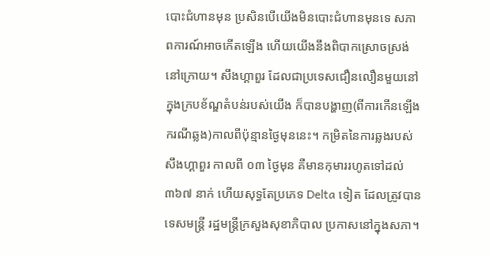បោះជំហានមុន ប្រសិនបើយើងមិនបោះជំហានមុនទេ សភាពការណ៍អាចកើតឡើង ហើយយើងនឹងពិបាកស្រោចស្រង់នៅក្រោយ។ សឹងហ្គាពួរ ដែលជាប្រទេសជឿនលឿនមួយនៅក្នុងក្របខ័ណ្ឌតំបន់របស់យើង ក៏បានបង្ហាញ(ពីការកើនឡើងករណីឆ្លង)កាលពីប៉ុន្មានថ្ងៃមុននេះ។ កម្រិតនៃការឆ្លងរបស់សឹងហ្គាពួរ កាលពី ០៣ ថ្ងៃមុន គឺមានកុមាររហូតទៅដល់ ៣៦៧ នាក់ ហើយសុទ្ធតែប្រភេទ Delta ទៀត ដែលត្រូវបានទេសមន្ត្រី រដ្ឋមន្ត្រីក្រសួងសុខាភិបាល ប្រកាសនៅក្នុងសភា។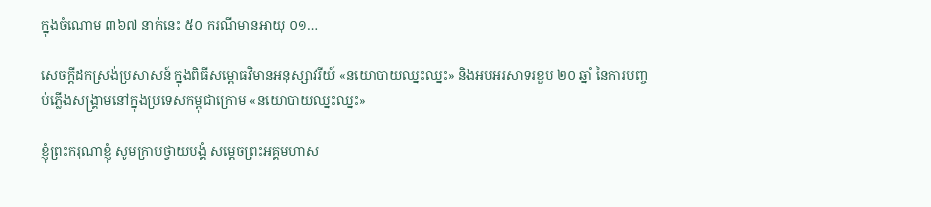ក្នុងចំណោម ៣៦៧ នាក់នេះ ៥០ ករណីមានអាយុ ០១…

សេចក្តីដកស្រង់ប្រសាសន៍ ក្នុងពិធីសម្ពោធវិមានអនុស្សាវរីយ៍ «នយោបាយឈ្នះឈ្នះ» និងអបអរសាទរខួប ២០ ឆ្នាំ នៃការបញ្ចប់ភ្លើងសង្គ្រាមនៅក្នុងប្រទេសកម្ពុជាក្រោម «នយោបាយឈ្នះឈ្នះ»

ខ្ញុំព្រះករុណាខ្ញុំ សូមក្រាបថ្វាយបង្គំ សម្តេចព្រះអគ្គមហាស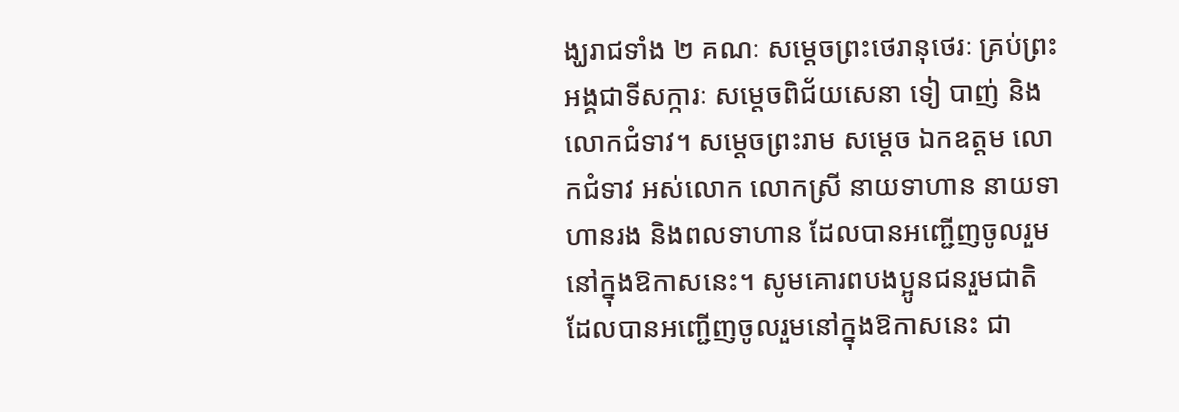ង្ឃរាជទាំង ២ គណៈ សម្តេចព្រះថេរានុថេរៈ គ្រប់ព្រះអង្គជាទីសក្ការៈ សម្តេចពិជ័យសេនា ទៀ បាញ់ និងលោកជំទាវ។ សម្តេចព្រះរាម សម្តេច ឯកឧត្តម លោកជំទាវ អស់លោក លោកស្រី នាយទាហាន នាយទាហានរង និងពលទាហាន ដែលបានអញ្ជើញចូលរួមនៅក្នុងឱកាសនេះ។ សូមគោរពបងប្អូនជនរួមជាតិ ដែលបានអញ្ជើញចូលរួមនៅក្នុងឱកាសនេះ ជា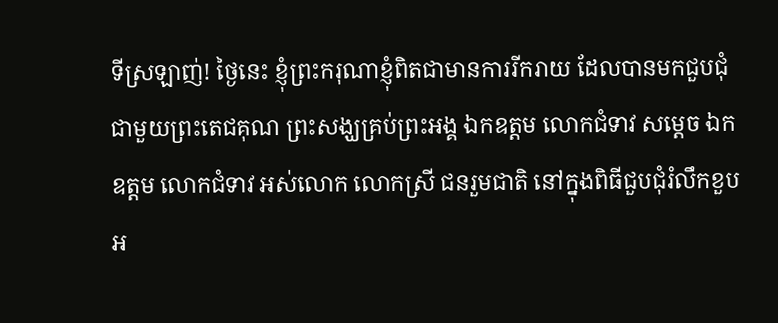ទីស្រឡាញ់! ថ្ងៃនេះ ខ្ញុំព្រះករុណាខ្ញុំពិតជាមានការរីករាយ ដែលបានមកជួបជុំជាមួយព្រះតេជគុណ ព្រះសង្ឃគ្រប់ព្រះអង្គ ឯកឧត្តម លោកជំទាវ សម្តេច ឯកឧត្តម លោកជំទាវ អស់លោក លោកស្រី ជនរួមជាតិ នៅក្នុងពិធីជួបជុំរំលឹកខួបអ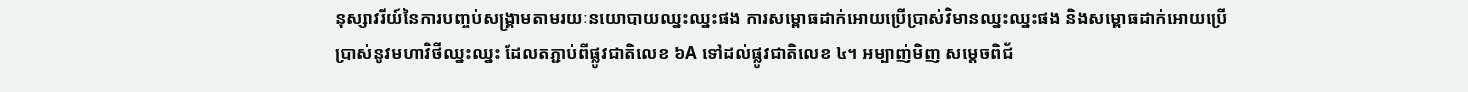នុស្សាវរីយ៍នៃការបញ្ចប់សង្គ្រាមតាមរយៈនយោបាយឈ្នះឈ្នះផង ការសម្ពោធដាក់អោយប្រើប្រាស់វិមានឈ្នះឈ្នះផង និងសម្ពោធដាក់អោយប្រើប្រាស់នូវមហាវិថីឈ្នះឈ្នះ ដែលតភ្ជាប់ពីផ្លូវជាតិលេខ ៦A ទៅដល់ផ្លូវជាតិលេខ ៤។ អម្បាញ់មិញ សម្តេចពិជ័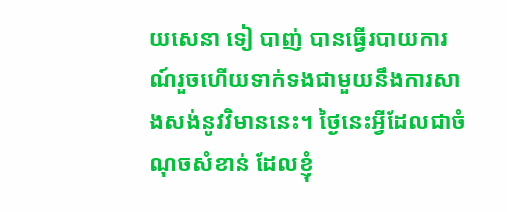យសេនា ទៀ បាញ់ បានធ្វើរបាយការណ៍រួចហើយទាក់ទងជាមួយនឹងការសាងសង់នូវវិមាននេះ។ ថ្ងៃនេះអ្វីដែលជាចំណុចសំខាន់ ដែលខ្ញុំ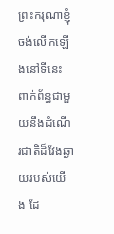ព្រះករុណាខ្ញុំចង់លើកឡើងនៅទីនេះ ពាក់ព័ន្ធជាមួយនឹងដំណើរជាតិដ៏វែងឆ្ងាយរបស់យើង ដែ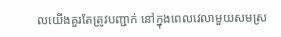លយើងគួរតែត្រូវបញ្ជាក់ នៅក្នុងពេលវេលាមួយសមស្រ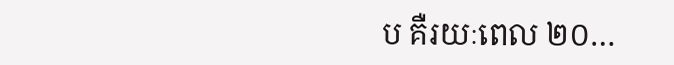ប គឺរយៈពេល ២០…